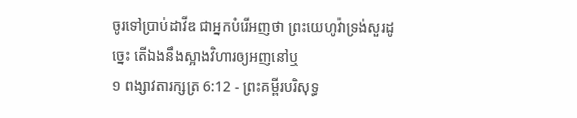ចូរទៅប្រាប់ដាវីឌ ជាអ្នកបំរើអញថា ព្រះយេហូវ៉ាទ្រង់សួរដូច្នេះ តើឯងនឹងស្អាងវិហារឲ្យអញនៅឬ
១ ពង្សាវតារក្សត្រ 6:12 - ព្រះគម្ពីរបរិសុទ្ធ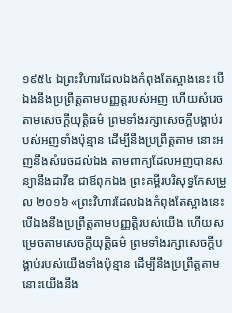១៩៥៤ ឯព្រះវិហារដែលឯងកំពុងតែស្អាងនេះ បើឯងនឹងប្រព្រឹត្តតាមបញ្ញត្តរបស់អញ ហើយសំរេចតាមសេចក្ដីយុត្តិធម៌ ព្រមទាំងរក្សាសេចក្ដីបង្គាប់របស់អញទាំងប៉ុន្មាន ដើម្បីនឹងប្រព្រឹត្តតាម នោះអញនឹងសំរេចដល់ឯង តាមពាក្យដែលអញបានសន្យានឹងដាវីឌ ជាឪពុកឯង ព្រះគម្ពីរបរិសុទ្ធកែសម្រួល ២០១៦ «ព្រះវិហារដែលឯងកំពុងតែស្អាងនេះ បើឯងនឹងប្រព្រឹត្តតាមបញ្ញត្តិរបស់យើង ហើយសម្រេចតាមសេចក្ដីយុត្តិធម៌ ព្រមទាំងរក្សាសេចក្ដីបង្គាប់របស់យើងទាំងប៉ុន្មាន ដើម្បីនឹងប្រព្រឹត្តតាម នោះយើងនឹង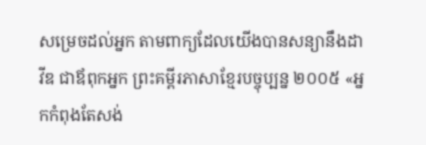សម្រេចដល់អ្នក តាមពាក្យដែលយើងបានសន្យានឹងដាវីឌ ជាឪពុកអ្នក ព្រះគម្ពីរភាសាខ្មែរបច្ចុប្បន្ន ២០០៥ «អ្នកកំពុងតែសង់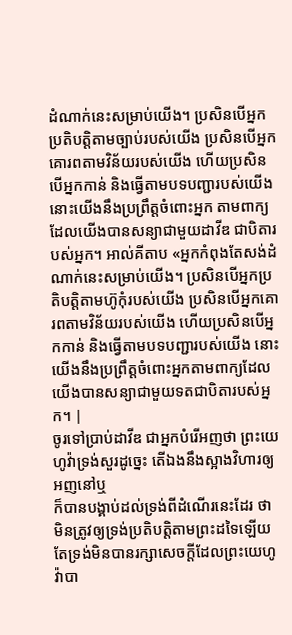ដំណាក់នេះសម្រាប់យើង។ ប្រសិនបើអ្នកប្រតិបត្តិតាមច្បាប់របស់យើង ប្រសិនបើអ្នកគោរពតាមវិន័យរបស់យើង ហើយប្រសិនបើអ្នកកាន់ និងធ្វើតាមបទបញ្ជារបស់យើង នោះយើងនឹងប្រព្រឹត្តចំពោះអ្នក តាមពាក្យដែលយើងបានសន្យាជាមួយដាវីឌ ជាបិតារបស់អ្នក។ អាល់គីតាប «អ្នកកំពុងតែសង់ដំណាក់នេះសម្រាប់យើង។ ប្រសិនបើអ្នកប្រតិបត្តិតាមហ៊ូកុំរបស់យើង ប្រសិនបើអ្នកគោរពតាមវិន័យរបស់យើង ហើយប្រសិនបើអ្នកកាន់ និងធ្វើតាមបទបញ្ជារបស់យើង នោះយើងនឹងប្រព្រឹត្តចំពោះអ្នកតាមពាក្យដែលយើងបានសន្យាជាមួយទតជាបិតារបស់អ្នក។ |
ចូរទៅប្រាប់ដាវីឌ ជាអ្នកបំរើអញថា ព្រះយេហូវ៉ាទ្រង់សួរដូច្នេះ តើឯងនឹងស្អាងវិហារឲ្យអញនៅឬ
ក៏បានបង្គាប់ដល់ទ្រង់ពីដំណើរនេះដែរ ថា មិនត្រូវឲ្យទ្រង់ប្រតិបត្តិតាមព្រះដទៃឡើយ តែទ្រង់មិនបានរក្សាសេចក្ដីដែលព្រះយេហូវ៉ាបា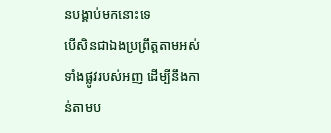នបង្គាប់មកនោះទេ
បើសិនជាឯងប្រព្រឹត្តតាមអស់ទាំងផ្លូវរបស់អញ ដើម្បីនឹងកាន់តាមប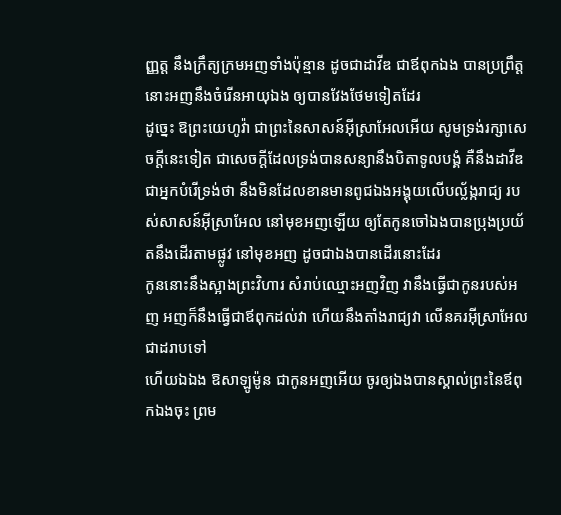ញ្ញត្ត នឹងក្រឹត្យក្រមអញទាំងប៉ុន្មាន ដូចជាដាវីឌ ជាឪពុកឯង បានប្រព្រឹត្ត នោះអញនឹងចំរើនអាយុឯង ឲ្យបានវែងថែមទៀតដែរ
ដូច្នេះ ឱព្រះយេហូវ៉ា ជាព្រះនៃសាសន៍អ៊ីស្រាអែលអើយ សូមទ្រង់រក្សាសេចក្ដីនេះទៀត ជាសេចក្ដីដែលទ្រង់បានសន្យានឹងបិតាទូលបង្គំ គឺនឹងដាវីឌ ជាអ្នកបំរើទ្រង់ថា នឹងមិនដែលខានមានពូជឯងអង្គុយលើបល្ល័ង្ករាជ្យ របស់សាសន៍អ៊ីស្រាអែល នៅមុខអញឡើយ ឲ្យតែកូនចៅឯងបានប្រុងប្រយ័តនឹងដើរតាមផ្លូវ នៅមុខអញ ដូចជាឯងបានដើរនោះដែរ
កូននោះនឹងស្អាងព្រះវិហារ សំរាប់ឈ្មោះអញវិញ វានឹងធ្វើជាកូនរបស់អញ អញក៏នឹងធ្វើជាឪពុកដល់វា ហើយនឹងតាំងរាជ្យវា លើនគរអ៊ីស្រាអែលជាដរាបទៅ
ហើយឯឯង ឱសាឡូម៉ូន ជាកូនអញអើយ ចូរឲ្យឯងបានស្គាល់ព្រះនៃឪពុកឯងចុះ ព្រម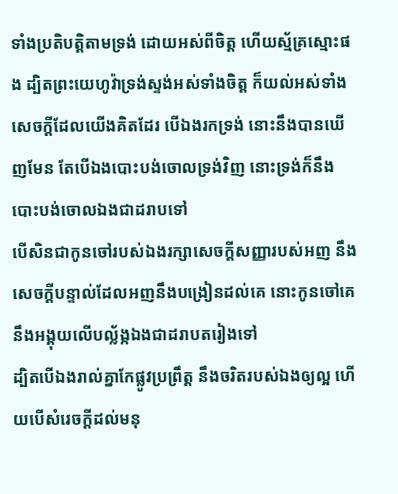ទាំងប្រតិបត្តិតាមទ្រង់ ដោយអស់ពីចិត្ត ហើយស្ម័គ្រស្មោះផង ដ្បិតព្រះយេហូវ៉ាទ្រង់ស្ទង់អស់ទាំងចិត្ត ក៏យល់អស់ទាំងសេចក្ដីដែលយើងគិតដែរ បើឯងរកទ្រង់ នោះនឹងបានឃើញមែន តែបើឯងបោះបង់ចោលទ្រង់វិញ នោះទ្រង់ក៏នឹងបោះបង់ចោលឯងជាដរាបទៅ
បើសិនជាកូនចៅរបស់ឯងរក្សាសេចក្ដីសញ្ញារបស់អញ នឹងសេចក្ដីបន្ទាល់ដែលអញនឹងបង្រៀនដល់គេ នោះកូនចៅគេនឹងអង្គុយលើបល្ល័ង្កឯងជាដរាបតរៀងទៅ
ដ្បិតបើឯងរាល់គ្នាកែផ្លូវប្រព្រឹត្ត នឹងចរិតរបស់ឯងឲ្យល្អ ហើយបើសំរេចក្តីដល់មនុ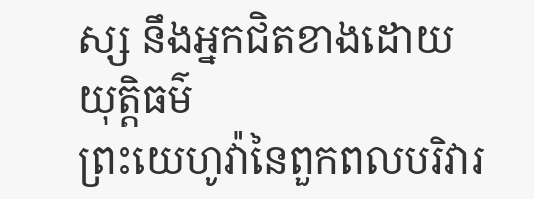ស្ស នឹងអ្នកជិតខាងដោយយុត្តិធម៌
ព្រះយេហូវ៉ានៃពួកពលបរិវារ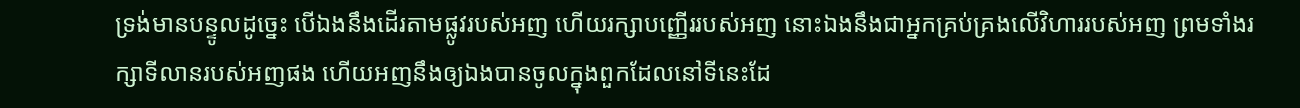ទ្រង់មានបន្ទូលដូច្នេះ បើឯងនឹងដើរតាមផ្លូវរបស់អញ ហើយរក្សាបញ្ញើររបស់អញ នោះឯងនឹងជាអ្នកគ្រប់គ្រងលើវិហាររបស់អញ ព្រមទាំងរក្សាទីលានរបស់អញផង ហើយអញនឹងឲ្យឯងបានចូលក្នុងពួកដែលនៅទីនេះដែ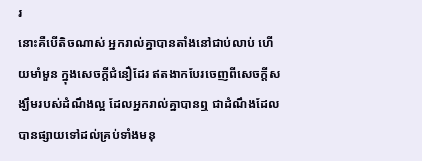រ
នោះគឺបើតិចណាស់ អ្នករាល់គ្នាបានតាំងនៅជាប់លាប់ ហើយមាំមួន ក្នុងសេចក្ដីជំនឿដែរ ឥតងាកបែរចេញពីសេចក្ដីសង្ឃឹមរបស់ដំណឹងល្អ ដែលអ្នករាល់គ្នាបានឮ ជាដំណឹងដែលបានផ្សាយទៅដល់គ្រប់ទាំងមនុ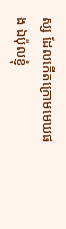ស្ស ដែលកើតក្រោមមេឃផង ឯប៉ុលខ្ញុំ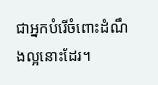ជាអ្នកបំរើចំពោះដំណឹងល្អនោះដែរ។